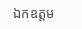ឯកឧត្តម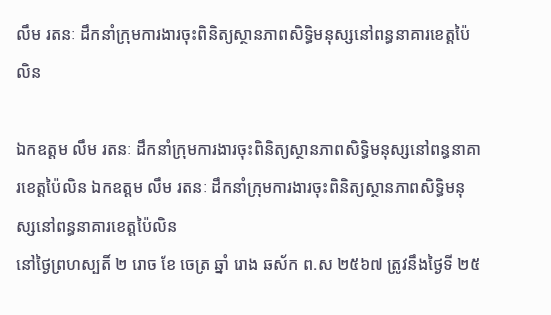លឹម រតនៈ ដឹកនាំក្រុមការងារចុះពិនិត្យស្ថានភាពសិទ្ធិមនុស្សនៅពន្ធនាគារខេត្តប៉ៃលិន

ឯកឧត្តម លឹម រតនៈ ដឹកនាំក្រុមការងារចុះពិនិត្យស្ថានភាពសិទ្ធិមនុស្សនៅពន្ធនាគារខេត្តប៉ៃលិន ឯកឧត្តម លឹម រតនៈ ដឹកនាំក្រុមការងារចុះពិនិត្យស្ថានភាពសិទ្ធិមនុស្សនៅពន្ធនាគារខេត្តប៉ៃលិន
នៅថ្ងៃព្រហស្បតិ៍ ២ រោច ខែ ចេត្រ ឆ្នាំ រោង ឆស័ក ព.ស ២៥៦៧ ត្រូវនឹងថ្ងៃទី ២៥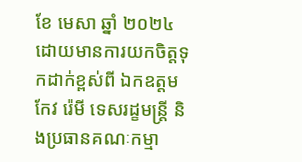ខែ មេសា ឆ្នាំ ២០២៤ ដោយមានការយកចិត្តទុកដាក់ខ្ពស់ពី ឯកឧត្តម កែវ រ៉េមី ទេសរដ្ខមន្រ្តី និងប្រធានគណៈកម្មា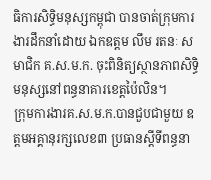ធិការសិទ្ធិមនុស្សកម្ពុជា បានចាត់ក្រុមការងារដឹកនាំដោយ ឯកឧត្តម លឹម រតនៈ សមាជិក គ.ស.ម.ក. ចុះពិនិត្យស្ថានភាពសិទ្ធិមនុស្សនៅពន្ធនាគារខេត្តប៉ៃលិន។
ក្រុមការងារគ.ស.ម.ក.បានជួបជាមួយ ឧត្តមអគ្គានុរក្សលេខ៣ ប្រធានស្តីទីពន្ធនា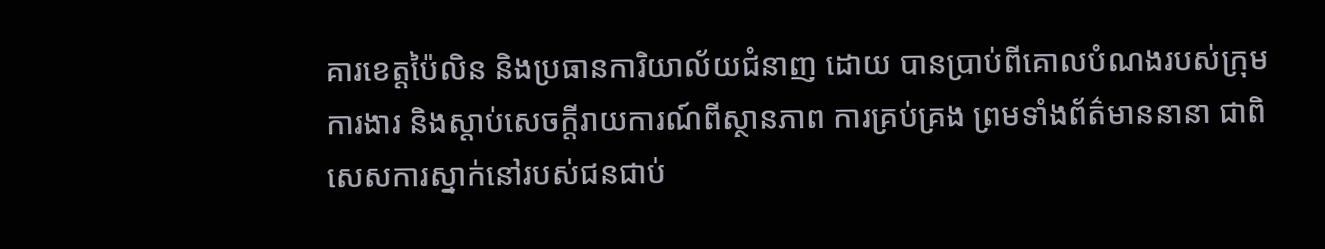គារខេត្តប៉ៃលិន និងប្រធានការិយាល័យជំនាញ ដោយ បានប្រាប់ពីគោលបំណងរបស់ក្រុមការងារ និងស្តាប់សេចក្តីរាយការណ៍ពីស្ថានភាព ការគ្រប់គ្រង ព្រមទាំងព័ត៌មាននានា ជាពិសេសការស្នាក់នៅរបស់ជនជាប់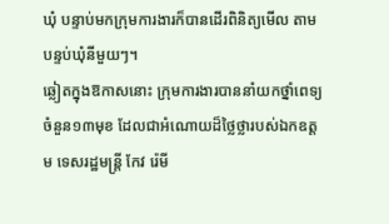ឃុំ បន្ទាប់មកក្រុមការងារក៏បានដើរពិនិត្យមើល តាមបន្ទប់ឃុំនីមួយៗ។
ឆ្លៀតក្នុងឱកាសនោះ ក្រុមការងារបាននាំយកថ្នាំពេទ្យចំនួន១៣មុខ ដែលជាអំណោយដ៏ថ្លៃថ្លារបស់ឯកឧត្តម ទេសរដ្ឋមន្ត្រី កែវ រ៉េមី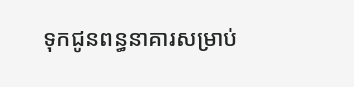ទុកជូនពន្ធនាគារសម្រាប់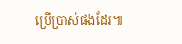ប្រើប្រាស់ផងដែរ៕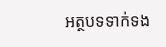អត្ថបទទាក់ទង